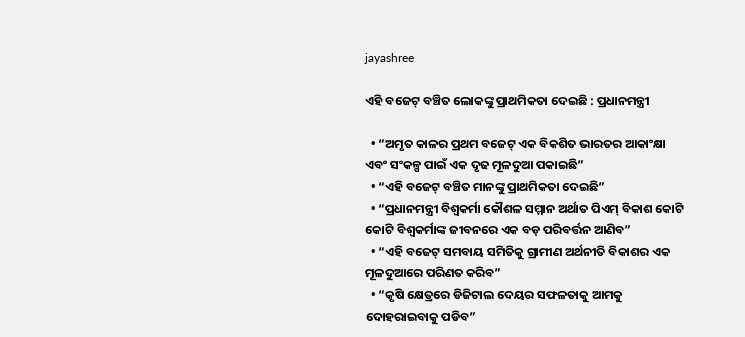jayashree

ଏହି ବଜେଟ୍ ବଞ୍ଚିତ ଲୋକଙ୍କୁ ପ୍ରାଥମିକତା ଦେଇଛି : ପ୍ରଧାନମନ୍ତ୍ରୀ

  • “ଅମୃତ କାଳର ପ୍ରଥମ ବଜେଟ୍ ଏକ ବିକଶିତ ଭାରତର ଆକାଂକ୍ଷା ଏବଂ ସଂକଳ୍ପ ପାଇଁ ଏକ ଦୃଢ ମୂଳଦୁଆ ପକାଇଛି”
  • “ଏହି ବଜେଟ୍ ବଞ୍ଚିତ ମାନଙ୍କୁ ପ୍ରାଥମିକତା ଦେଇଛି”
  • “ପ୍ରଧାନମନ୍ତ୍ରୀ ବିଶ୍ୱକର୍ମା କୌଶଳ ସମ୍ମାନ ଅର୍ଥାତ ପିଏମ୍ ବିକାଶ କୋଟି କୋଟି ବିଶ୍ୱକର୍ମାଙ୍କ ଜୀବନରେ ଏକ ବଡ଼ ପରିବର୍ତ୍ତନ ଆଣିବ”
  • “ଏହି ବଜେଟ୍ ସମବାୟ ସମିତିକୁ ଗ୍ରାମୀଣ ଅର୍ଥନୀତି ବିକାଶର ଏକ ମୂଳଦୁଆରେ ପରିଣତ କରିବ”
  • “କୃଷି କ୍ଷେତ୍ରରେ ଡିଜିଟାଲ ଦେୟର ସଫଳତାକୁ ଆମକୁ ଦୋହରାଇବାକୁ ପଡିବ”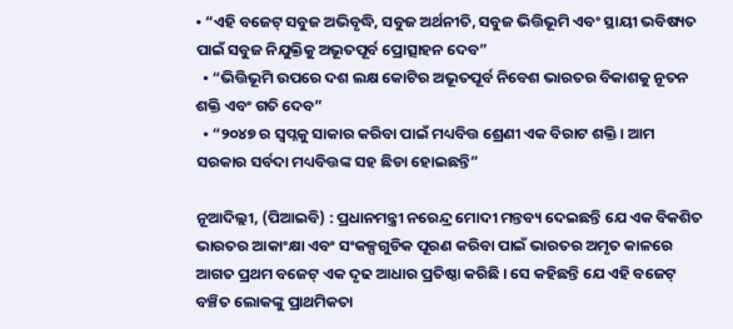• “ଏହି ବଜେଟ୍ ସବୁଜ ଅଭିବୃଦ୍ଧି, ସବୁଜ ଅର୍ଥନୀତି, ସବୁଜ ଭିତ୍ତିଭୂମି ଏବଂ ସ୍ଥାୟୀ ଭବିଷ୍ୟତ ପାଇଁ ସବୁଜ ନିଯୁକ୍ତିକୁ ଅଭୂତପୂର୍ବ ପ୍ରୋତ୍ସାହନ ଦେବ”
  • “ଭିତ୍ତିଭୂମି ଉପରେ ଦଶ ଲକ୍ଷ କୋଟିର ଅଭୂତପୂର୍ବ ନିବେଶ ଭାରତର ବିକାଶକୁ ନୂତନ ଶକ୍ତି ଏବଂ ଗତି ଦେବ”
  • “୨୦୪୭ ର ସ୍ୱପ୍ନକୁ ସାକାର କରିବା ପାଇଁ ମଧ୍ୟବିତ୍ତ ଶ୍ରେଣୀ ଏକ ବିରାଟ ଶକ୍ତି । ଆମ ସରକାର ସର୍ବଦା ମଧ୍ୟବିତ୍ତଙ୍କ ସହ ଛିଡା ହୋଇଛନ୍ତି”

ନୂଆଦିଲ୍ଲୀ, (ପିଆଇବି) : ପ୍ରଧାନମନ୍ତ୍ରୀ ନରେନ୍ଦ୍ର ମୋଦୀ ମନ୍ତବ୍ୟ ଦେଇଛନ୍ତି ଯେ ଏକ ବିକଶିତ ଭାରତର ଆକାଂକ୍ଷା ଏବଂ ସଂକଳ୍ପଗୁଡିକ ପୂରଣ କରିବା ପାଇଁ ଭାରତର ଅମୃତ କାଳରେ ଆଗତ ପ୍ରଥମ ବଜେଟ୍ ଏକ ଦୃଢ ଆଧାର ପ୍ରତିଷ୍ଠା କରିଛି । ସେ କହିଛନ୍ତି ଯେ ଏହି ବଜେଟ୍ ବଞ୍ଚିତ ଲୋକଙ୍କୁ ପ୍ରାଥମିକତା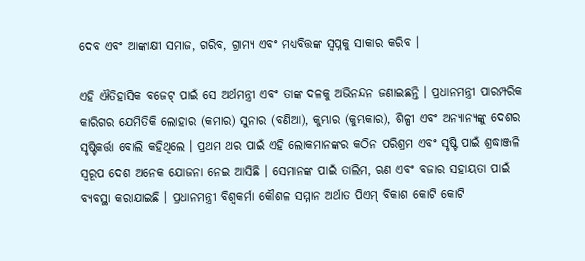ଦେବ ଏବଂ ଆଙ୍କାକ୍ଷୀ ସମାଜ, ଗରିବ, ଗ୍ରାମ୍ୟ ଏବଂ ମଧ୍ୟବିତ୍ତଙ୍କ ସ୍ୱପ୍ନକୁ ସାକାର କରିବ ।

ଏହି ଐତିହାସିକ ବଜେଟ୍ ପାଇଁ ସେ ଅର୍ଥମନ୍ତ୍ରୀ ଏବଂ ତାଙ୍କ ଦଳକୁ ଅଭିନନ୍ଦନ ଜଣାଇଛନ୍ତି । ପ୍ରଧାନମନ୍ତ୍ରୀ ପାରମ୍ପରିକ କାରିଗର ଯେମିତିକି ଲୋହାର (କମାର) ସୁନାର (ବଣିଆ), କୁମ୍ଭାର (କୁମ୍ଭକାର), ଶିଳ୍ପୀ ଏବଂ ଅନ୍ୟାନ୍ୟଙ୍କୁ ଦେଶର ସୃଷ୍ଟିକର୍ତ୍ତା ବୋଲି କହିଥିଲେ । ପ୍ରଥମ ଥର ପାଇଁ ଏହି ଲୋକମାନଙ୍କର କଠିନ ପରିଶ୍ରମ ଏବଂ ସୃଷ୍ଟି ପାଇଁ ଶ୍ରଦ୍ଧାଞ୍ଜଳି ସ୍ୱରୂପ ଦେଶ ଅନେକ ଯୋଜନା ନେଇ ଆସିଛି । ସେମାନଙ୍କ ପାଇଁ ତାଲିମ, ଋଣ ଏବଂ ବଜାର ସହାୟତା ପାଇଁ ବ୍ୟବସ୍ଥା କରାଯାଇଛି । ପ୍ରଧାନମନ୍ତ୍ରୀ ବିଶ୍ୱକର୍ମା କୌଶଳ ସମ୍ମାନ ଅର୍ଥାତ ପିଏମ୍ ବିକାଶ କୋଟି କୋଟି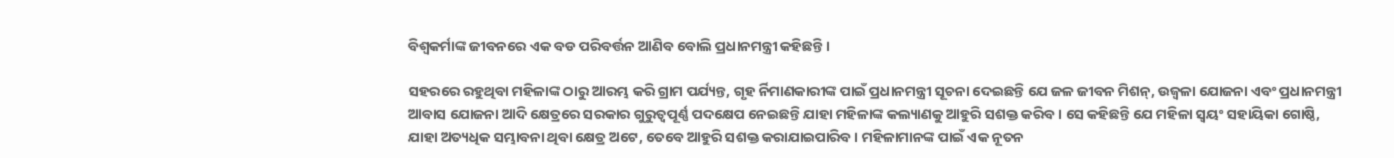ବିଶ୍ୱକର୍ମାଙ୍କ ଜୀବନରେ ଏକ ବଡ ପରିବର୍ତ୍ତନ ଆଣିବ ବୋଲି ପ୍ରଧାନମନ୍ତ୍ରୀ କହିଛନ୍ତି ।

ସହରରେ ରହୁଥିବା ମହିଳାଙ୍କ ଠାରୁ ଆରମ୍ଭ କରି ଗ୍ରାମ ପର୍ଯ୍ୟନ୍ତ, ଗୃହ ର୍ନିମାଣକାରୀଙ୍କ ପାଇଁ ପ୍ରଧାନମନ୍ତ୍ରୀ ସୂଚନା ଦେଇଛନ୍ତି ଯେ ଜଳ ଜୀବନ ମିଶନ୍, ଉଜ୍ୱଳା ଯୋଜନା ଏବଂ ପ୍ରଧାନମନ୍ତ୍ରୀ ଆବାସ ଯୋଜନା ଆଦି କ୍ଷେତ୍ରରେ ସରକାର ଗୁରୁତ୍ୱପୂର୍ଣ୍ଣ ପଦକ୍ଷେପ ନେଇଛନ୍ତି ଯାହା ମହିଳାଙ୍କ କଲ୍ୟାଣକୁ ଆହୁରି ସଶକ୍ତ କରିବ । ସେ କହିଛନ୍ତି ଯେ ମହିଳା ସ୍ୱୟଂ ସହାୟିକା ଗୋଷ୍ଠି, ଯାହା ଅତ୍ୟଧିକ ସମ୍ଭାବନା ଥିବା କ୍ଷେତ୍ର ଅଟେ, ତେବେ ଆହୁରି ସଶକ୍ତ କରାଯାଇପାରିବ । ମହିଳାମାନଙ୍କ ପାଇଁ ଏକ ନୂତନ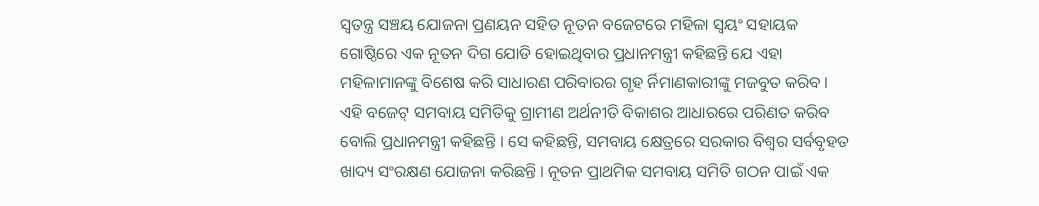ସ୍ୱତନ୍ତ୍ର ସଞ୍ଚୟ ଯୋଜନା ପ୍ରଣୟନ ସହିତ ନୂତନ ବଜେଟରେ ମହିଳା ସ୍ୱୟଂ ସହାୟକ ଗୋଷ୍ଠିରେ ଏକ ନୂତନ ଦିଗ ଯୋଡି ହୋଇଥିବାର ପ୍ରଧାନମନ୍ତ୍ରୀ କହିଛନ୍ତି ଯେ ଏହା ମହିଳାମାନଙ୍କୁ ବିଶେଷ କରି ସାଧାରଣ ପରିବାରର ଗୃହ ର୍ନିମାଣକାରୀଙ୍କୁ ମଜବୁତ କରିବ ।
ଏହି ବଜେଟ୍ ସମବାୟ ସମିତିକୁ ଗ୍ରାମୀଣ ଅର୍ଥନୀତି ବିକାଶର ଆଧାରରେ ପରିଣତ କରିବ ବୋଲି ପ୍ରଧାନମନ୍ତ୍ରୀ କହିଛନ୍ତି । ସେ କହିଛନ୍ତି, ସମବାୟ କ୍ଷେତ୍ରରେ ସରକାର ବିଶ୍ୱର ସର୍ବବୃହତ ଖାଦ୍ୟ ସଂରକ୍ଷଣ ଯୋଜନା କରିଛନ୍ତି । ନୂତନ ପ୍ରାଥମିକ ସମବାୟ ସମିତି ଗଠନ ପାଇଁ ଏକ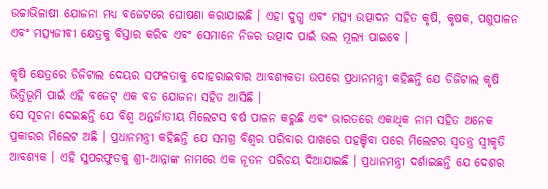ଉଚ୍ଚାଭିଳାଷୀ ଯୋଜନା ମଧ୍ୟ ବଜେଟରେ ଘୋଷଣା କରାଯାଇଛି । ଏହା ଦୁଗ୍ଧ ଏବଂ ମତ୍ସ୍ୟ ଉତ୍ପାଦନ ସହିତ କୃଷି, କୃଷକ, ପଶୁପାଳନ ଏବଂ ମତ୍ସ୍ୟଜୀବୀ କ୍ଷେତ୍ରକୁ ବିସ୍ତାର କରିବ ଏବଂ ସେମାନେ ନିଜର ଉତ୍ପାଦ ପାଇଁ ଭଲ ମୂଲ୍ୟ ପାଇବେ ।

କୃଷି କ୍ଷେତ୍ରରେ ଡିଜିଟାଲ ଦେୟର ସଫଳତାକୁ ଦୋହରାଇବାର ଆବଶ୍ୟକତା ଉପରେ ପ୍ରଧାନମନ୍ତ୍ରୀ କହିଛନ୍ତି ଯେ ଡିଜିଟାଲ କୃଷି ଭିତ୍ତିଭୂମି ପାଇଁ ଏହି ବଜେଟ୍ ଏକ ବଡ ଯୋଜନା ସହିତ ଆସିଛି ।
ସେ ସୂଚନା ଦେଇଛନ୍ତି ଯେ ବିଶ୍ୱ ଅନ୍ତର୍ଜାତୀୟ ମିଲେଟସ ବର୍ଷ ପାଳନ କରୁଛି ଏବଂ ଭାରତରେ ଏକାଧିକ ନାମ ସହିତ ଅନେକ ପ୍ରକାରର ମିଲେଟ ଅଛି । ପ୍ରଧାନମନ୍ତ୍ରୀ କହିଛନ୍ତି ଯେ ସମଗ୍ର ବିଶ୍ୱର ପରିବାର ପାଖରେ ପହଞ୍ଚିବା ପରେ ମିଲେଟର ସ୍ୱତନ୍ତ୍ର ସ୍ୱୀକୃତି ଆବଶ୍ୟକ । ଏହି ସୁପରଫୁଡକୁ ଶ୍ରୀ-ଆନ୍ନାଙ୍କ ନାମରେ ଏକ ନୂତନ ପରିଚୟ ଦିଆଯାଇଛି । ପ୍ରଧାନମନ୍ତ୍ରୀ ଦର୍ଶାଇଛନ୍ତି ଯେ ଦେଶର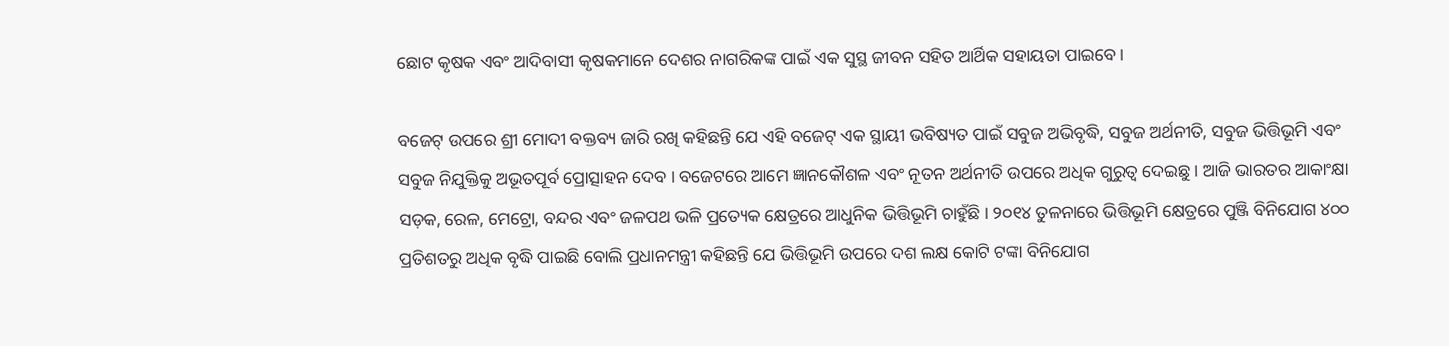ଛୋଟ କୃଷକ ଏବଂ ଆଦିବାସୀ କୃଷକମାନେ ଦେଶର ନାଗରିକଙ୍କ ପାଇଁ ଏକ ସୁସ୍ଥ ଜୀବନ ସହିତ ଆର୍ଥିକ ସହାୟତା ପାଇବେ ।

ବଜେଟ୍ ଉପରେ ଶ୍ରୀ ମୋଦୀ ବକ୍ତବ୍ୟ ଜାରି ରଖି କହିଛନ୍ତି ଯେ ଏହି ବଜେଟ୍ ଏକ ସ୍ଥାୟୀ ଭବିଷ୍ୟତ ପାଇଁ ସବୁଜ ଅଭିବୃଦ୍ଧି, ସବୁଜ ଅର୍ଥନୀତି, ସବୁଜ ଭିତ୍ତିଭୂମି ଏବଂ ସବୁଜ ନିଯୁକ୍ତିକୁ ଅଭୂତପୂର୍ବ ପ୍ରୋତ୍ସାହନ ଦେବ । ବଜେଟରେ ଆମେ ଜ୍ଞାନକୌଶଳ ଏବଂ ନୂତନ ଅର୍ଥନୀତି ଉପରେ ଅଧିକ ଗୁରୁତ୍ୱ ଦେଇଛୁ । ଆଜି ଭାରତର ଆକାଂକ୍ଷା ସଡ଼କ, ରେଳ, ମେଟ୍ରୋ, ବନ୍ଦର ଏବଂ ଜଳପଥ ଭଳି ପ୍ରତ୍ୟେକ କ୍ଷେତ୍ରରେ ଆଧୁନିକ ଭିତ୍ତିଭୂମି ଚାହୁଁଛି । ୨୦୧୪ ତୁଳନାରେ ଭିତ୍ତିଭୂମି କ୍ଷେତ୍ରରେ ପୁଞ୍ଜି ବିନିଯୋଗ ୪୦୦ ପ୍ରତିଶତରୁ ଅଧିକ ବୃଦ୍ଧି ପାଇଛି ବୋଲି ପ୍ରଧାନମନ୍ତ୍ରୀ କହିଛନ୍ତି ଯେ ଭିତ୍ତିଭୂମି ଉପରେ ଦଶ ଲକ୍ଷ କୋଟି ଟଙ୍କା ବିନିଯୋଗ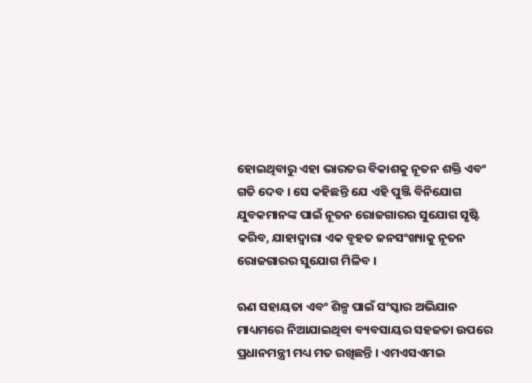ହୋଇଥିବାରୁ ଏହା ଭାରତର ବିକାଶକୁ ନୂତନ ଶକ୍ତି ଏବଂ ଗତି ଦେବ । ସେ କହିଛନ୍ତି ଯେ ଏହି ପୁଞ୍ଜି ବିନିଯୋଗ ଯୁବକମାନଙ୍କ ପାଇଁ ନୂତନ ରୋଜଗାରର ସୁଯୋଗ ସୃଷ୍ଟି କରିବ, ଯାହାଦ୍ୱାରା ଏକ ବୃହତ ଜନସଂଖ୍ୟାକୁ ନୂତନ ରୋଜଗାରର ସୁଯୋଗ ମିଳିବ ।

ଋଣ ସହାୟତା ଏବଂ ଶିଳ୍ପ ପାଇଁ ସଂସ୍କାର ଅଭିଯାନ ମାଧ୍ୟମରେ ନିଆଯାଇଥିବା ବ୍ୟବସାୟର ସହଜତା ଉପରେ ପ୍ରଧାନମନ୍ତ୍ରୀ ମଧ୍ୟ ମତ ରଖିଛନ୍ତି । ଏମଏସଏମଇ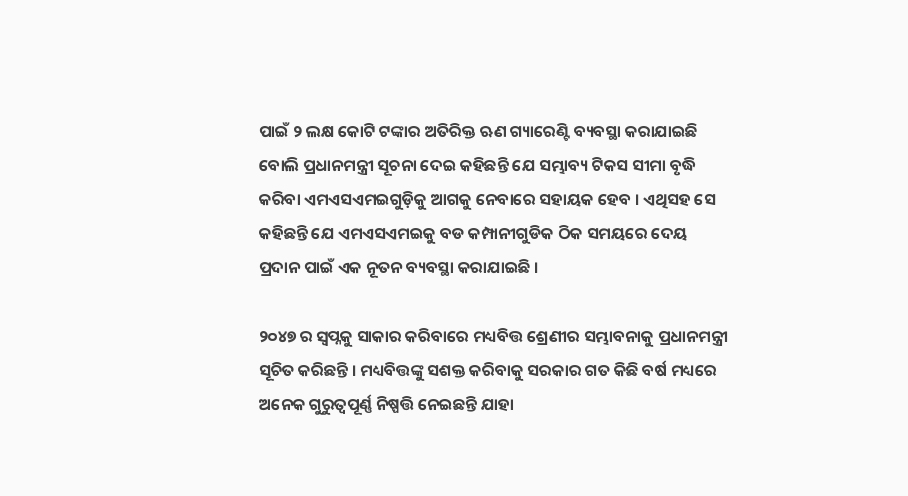ପାଇଁ ୨ ଲକ୍ଷ କୋଟି ଟଙ୍କାର ଅତିରିକ୍ତ ଋଣ ଗ୍ୟାରେଣ୍ଟି ବ୍ୟବସ୍ଥା କରାଯାଇଛି ବୋଲି ପ୍ରଧାନମନ୍ତ୍ରୀ ସୂଚନା ଦେଇ କହିଛନ୍ତି ଯେ ସମ୍ଭାବ୍ୟ ଟିକସ ସୀମା ବୃଦ୍ଧି କରିବା ଏମଏସଏମଇଗୁଡ଼ିକୁ ଆଗକୁ ନେବାରେ ସହାୟକ ହେବ । ଏଥିସହ ସେ କହିଛନ୍ତି ଯେ ଏମଏସଏମଇକୁ ବଡ କମ୍ପାନୀଗୁଡିକ ଠିକ ସମୟରେ ଦେୟ ପ୍ରଦାନ ପାଇଁ ଏକ ନୂତନ ବ୍ୟବସ୍ଥା କରାଯାଇଛି ।

୨୦୪୭ ର ସ୍ୱପ୍ନକୁ ସାକାର କରିବାରେ ମଧ୍ୟବିତ୍ତ ଶ୍ରେଣୀର ସମ୍ଭାବନାକୁ ପ୍ରଧାନମନ୍ତ୍ରୀ ସୂଚିତ କରିଛନ୍ତି । ମଧ୍ୟବିତ୍ତଙ୍କୁ ସଶକ୍ତ କରିବାକୁ ସରକାର ଗତ କିଛି ବର୍ଷ ମଧ୍ୟରେ ଅନେକ ଗୁରୁତ୍ୱପୂର୍ଣ୍ଣ ନିଷ୍ପତ୍ତି ନେଇଛନ୍ତି ଯାହା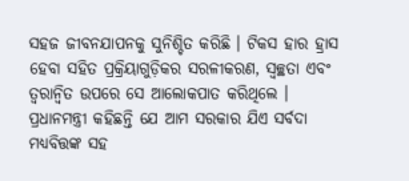ସହଜ ଜୀବନଯାପନକୁ ସୁନିଶ୍ଚିତ କରିଛି । ଟିକସ ହାର ହ୍ରାସ ହେବା ସହିତ ପ୍ରକ୍ରିୟାଗୁଡ଼ିକର ସରଳୀକରଣ, ସ୍ୱଚ୍ଛତା ଏବଂ ତ୍ୱରାନ୍ୱିତ ଉପରେ ସେ ଆଲୋକପାତ କରିଥିଲେ । ପ୍ରଧାନମନ୍ତ୍ରୀ କହିଛନ୍ତି ଯେ ଆମ ସରକାର ଯିଏ ସର୍ବଦା ମଧ୍ୟବିତ୍ତଙ୍କ ସହ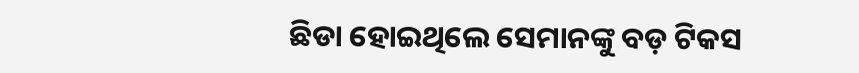ଛିଡା ହୋଇଥିଲେ ସେମାନଙ୍କୁ ବଡ଼ ଟିକସ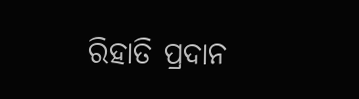ରିହାତି ପ୍ରଦାନ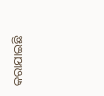କରାଯାଇଛି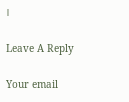।

Leave A Reply

Your email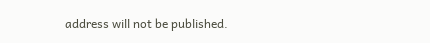address will not be published.